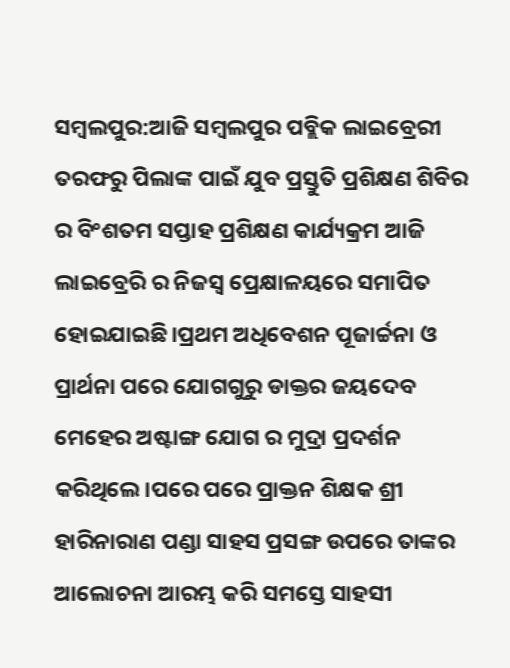ସମ୍ବଲପୁର:ଆଜି ସମ୍ବଲପୁର ପବ୍ଲିକ ଲାଇବ୍ରେରୀ ତରଫରୁ ପିଲାଙ୍କ ପାଇଁ ଯୁବ ପ୍ରସ୍ତୁତି ପ୍ରଶିକ୍ଷଣ ଶିବିର ର ବିଂଶତମ ସପ୍ତାହ ପ୍ରଶିକ୍ଷଣ କାର୍ଯ୍ୟକ୍ରମ ଆଜି ଲାଇବ୍ରେରି ର ନିଜସ୍ୱ ପ୍ରେକ୍ଷାଳୟରେ ସମାପିତ ହୋଇଯାଇଛି।ପ୍ରଥମ ଅଧିବେଶନ ପୂଜାର୍ଚ୍ଚନା ଓ ପ୍ରାର୍ଥନା ପରେ ଯୋଗଗୁରୁ ଡାକ୍ତର ଜୟଦେବ ମେହେର ଅଷ୍ଟାଙ୍ଗ ଯୋଗ ର ମୁଦ୍ରା ପ୍ରଦର୍ଶନ କରିଥିଲେ।ପରେ ପରେ ପ୍ରାକ୍ତନ ଶିକ୍ଷକ ଶ୍ରୀ ହାରିନାରାଣ ପଣ୍ଡା ସାହସ ପ୍ରସଙ୍ଗ ଉପରେ ତାଙ୍କର ଆଲୋଚନା ଆରମ୍ଭ କରି ସମସ୍ତେ ସାହସୀ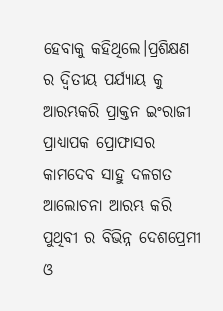ହେବାକୁ କହିଥିଲେ।ପ୍ରଶିକ୍ଷଣ ର ଦ୍ଵିତୀୟ ପର୍ଯ୍ୟାୟ କୁ ଆରମ୍ଭକରି ପ୍ରାକ୍ତନ ଇଂରାଜୀ ପ୍ରାଧ୍ୟାପକ ପ୍ରୋଫାସର କାମଦେବ ସାହୁ ଦଳଗତ ଆଲୋଚନା ଆରମ୍ଭ କରି ପୁଥିବୀ ର ବିଭିନ୍ନ ଦେଶପ୍ରେମୀ ଓ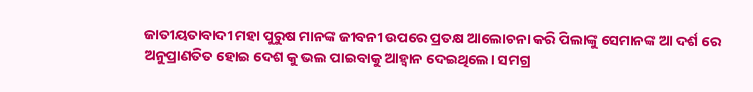ଜାତୀୟତାବାଦୀ ମହା ପୁରୁଷ ମାନଙ୍କ ଜୀବନୀ ଉପରେ ପ୍ରତକ୍ଷ ଆଲୋଚନା କରି ପିଲାଙ୍କୁ ସେମାନଙ୍କ ଆ ଦର୍ଶ ରେ ଅନୁପ୍ରାଣତିତ ହୋଇ ଦେଶ କୁ ଭଲ ପାଇବାକୁ ଆହ୍ୱାନ ଦେଇଥିଲେ। ସମଗ୍ର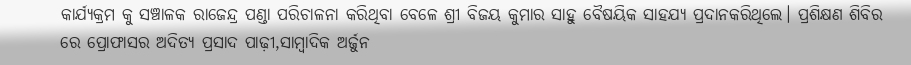କାର୍ଯ୍ୟକ୍ରମ କୁ ସଞ୍ଚାଳକ ରାଜେନ୍ଦ୍ର ପଣ୍ଡା ପରିଚାଳନା କରିଥିବା ବେଳେ ଶ୍ରୀ ବିଜୟ କୁମାର ସାହୁ ବୈଷୟିକ ସାହଯ୍ୟ ପ୍ରଦାନକରିଥିଲେ। ପ୍ରଶିକ୍ଷଣ ଶିବିର ରେ ପ୍ରୋଫାସର ଅଦିତ୍ୟ ପ୍ରସାଦ ପାଢ଼ୀ,ସାମ୍ବାଦିକ ଅର୍ଜୁନ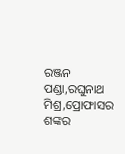ରଞ୍ଜନ ପଣ୍ଡା,ରଘୁନାଥ ମିଶ୍ର,ପ୍ରୋଫାସର ଶଙ୍କର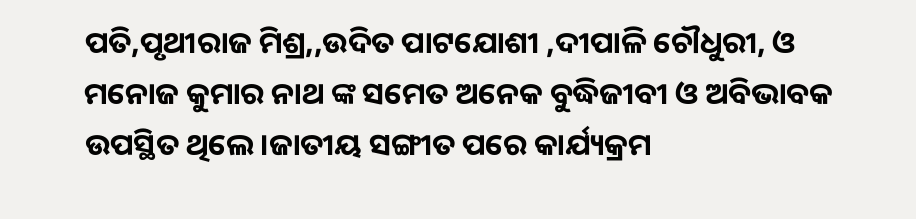ପତି,ପୃଥୀରାଜ ମିଶ୍ର,,ଉଦିତ ପାଟଯୋଶୀ ,ଦୀପାଳି ଚୌଧୁରୀ, ଓ ମନୋଜ କୁମାର ନାଥ ଙ୍କ ସମେତ ଅନେକ ବୁଦ୍ଧିଜୀବୀ ଓ ଅବିଭାବକ ଉପସ୍ଥିତ ଥିଲେ।ଜାତୀୟ ସଙ୍ଗୀତ ପରେ କାର୍ଯ୍ୟକ୍ରମ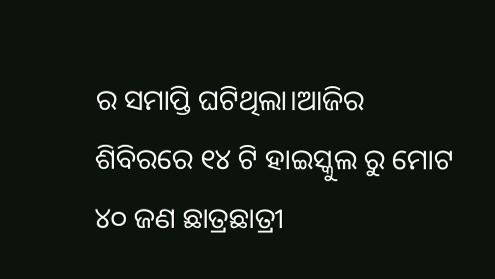ର ସମାପ୍ତି ଘଟିଥିଲା।ଆଜିର ଶିବିରରେ ୧୪ ଟି ହାଇସ୍କୁଲ ରୁ ମୋଟ ୪୦ ଜଣ ଛାତ୍ରଛାତ୍ରୀ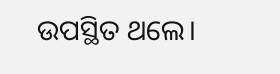ଉପସ୍ଥିତ ଥଲେ।